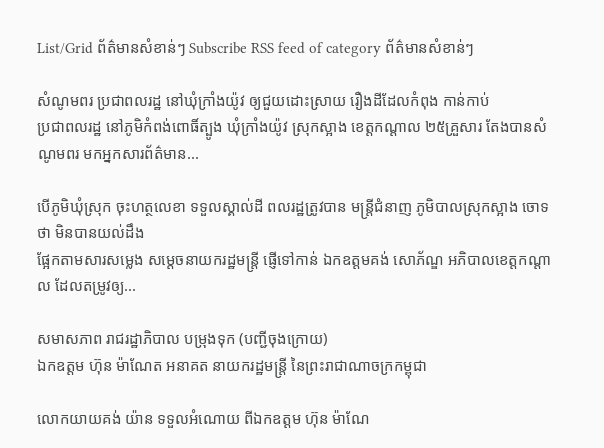List/Grid ព័ត៌មានសំខាន់ៗ Subscribe RSS feed of category ព័ត៌មានសំខាន់ៗ

សំណូមពរ ប្រជាពលរដ្ឋ នៅឃុំក្រាំងយ៉ូវ ឲ្យជួយដោះស្រាយ រឿងដីដែលកំពុង កាន់កាប់
ប្រជាពលរដ្ឋ នៅភូមិកំពង់ពោធិ៍ត្បូង ឃុំក្រាំងយ៉ូវ ស្រុកស្អាង ខេត្តកណ្ដាល ២៥គ្រួសារ តែងបានសំណូមពរ មកអ្នកសារព័ត៌មាន...

បើភូមិឃុំស្រុក ចុះហត្ថលេខា ទទួលស្គាល់ដី ពលរដ្ឋត្រូវបាន មន្រ្តីជំនាញ ភូមិបាលស្រុកស្អាង ចោទថា មិនបានយល់ដឹង
ផ្អែកតាមសារសម្លេង សម្តេចនាយករដ្ឋមន្រ្តី ផ្ញើទៅកាន់ ឯកឧត្តមគង់ សោភ័ណ្ឌ អភិបាលខេត្តកណ្ដាល ដែលតម្រូវឲ្យ...

សមាសភាព រាជរដ្ឋាភិបាល បម្រុងទុក (បញ្ជីចុងក្រោយ)
ឯកឧត្ដម ហ៊ុន ម៉ាណែត អនាគត នាយករដ្ឋមន្ត្រី នៃព្រះរាជាណាចក្រកម្ពុជា

លោកយាយគង់ យ៉ាន ទទួលអំណោយ ពីឯកឧត្ដម ហ៊ុន ម៉ាណែ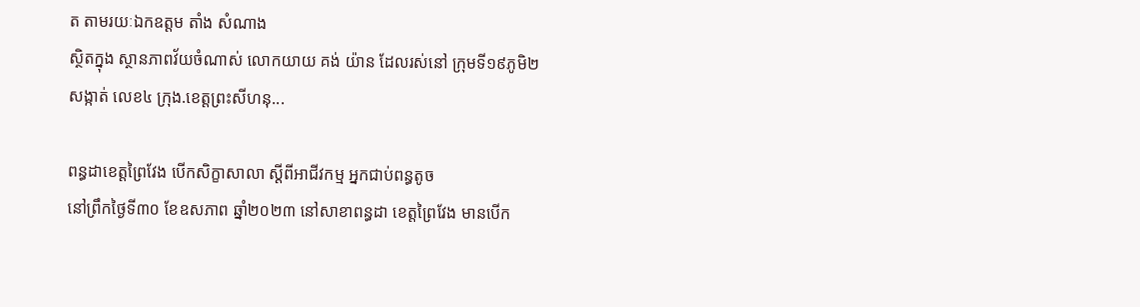ត តាមរយៈឯកឧត្ដម តាំង សំណាង
ស្ថិតក្នុង ស្ថានភាពវ័យចំណាស់ លោកយាយ គង់ យ៉ាន ដែលរស់នៅ ក្រុមទី១៩ភូមិ២ សង្កាត់ លេខ៤ ក្រុង.ខេត្តព្រះសីហនុ...

ពន្ធដាខេត្តព្រៃវែង បើកសិក្ខាសាលា ស្ដីពីអាជីវកម្ម អ្នកជាប់ពន្ធតូច
នៅព្រឹកថ្ងៃទី៣០ ខែឧសភាព ឆ្នាំ២០២៣ នៅសាខាពន្ធដា ខេត្តព្រៃវែង មានបើក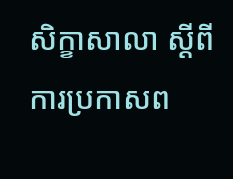សិក្ខាសាលា ស្ដីពីការប្រកាសព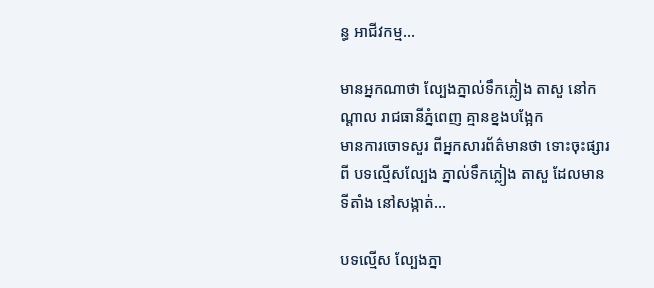ន្ធ អាជីវកម្ម...

មានអ្នកណាថា ល្បែងភ្នាល់ទឹកភ្លៀង តាសួ នៅកណ្ដាល រាជធានីភ្នំពេញ គ្មានខ្នងបង្អែក
មានការចោទសួរ ពីអ្នកសារព័ត៌មានថា ទោះចុះផ្សារពី បទល្មើសល្បែង ភ្នាល់ទឹកភ្លៀង តាសួ ដែលមានទីតាំង នៅសង្កាត់...

បទល្មើស ល្បែងភ្នា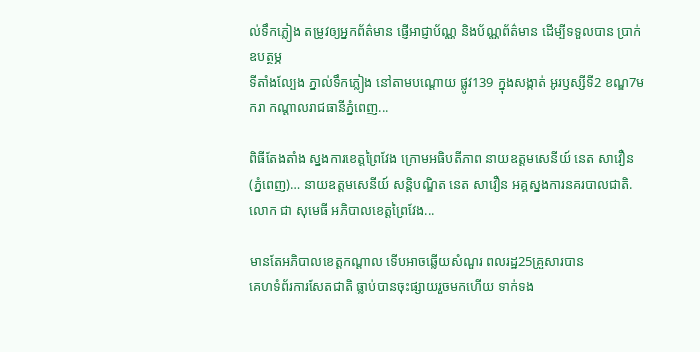ល់ទឹកភ្លៀង តម្រូវឲ្យអ្នកព័ត៌មាន ផ្ញើអាជ្ញាប័ណ្ណ និងប័ណ្ណព័ត៌មាន ដើម្បីទទួលបាន ប្រាក់ឧបត្ថម្ភ
ទីតាំងល្បែង ភ្នាល់ទឹកភ្លៀង នៅតាមបណ្ដោយ ផ្លូវ139 ក្នុងសង្កាត់ អូរឫស្សីទី2 ខណ្ឌ7មករា កណ្ដាលរាជធានីភ្នំពេញ...

ពិធីតែងតាំង ស្នងការខេត្តព្រៃវែង ក្រោមអធិបតីភាព នាយឧត្ដមសេនីយ៍ នេត សាវឿន
(ភ្នំពេញ)… នាយឧត្ដមសេនីយ៍ សន្តិបណ្ឌិត នេត សាវឿន អគ្គស្នងការនគរបាលជាតិ.លោក ជា សុមេធី អភិបាលខេត្តព្រៃវែង...

មានតែអភិបាលខេត្តកណ្ដាល ទើបអាចឆ្លើយសំណួរ ពលរដ្ឋ25គ្រួសារបាន
គេហទំព័រការសែតជាតិ ធ្លាប់បានចុះផ្សាយរួចមកហើយ ទាក់ទង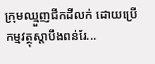ក្រុមឈ្មួញជីកដីលក់ ដោយប្រើកម្មវត្ថុស្ដាបឹងពន់រែ...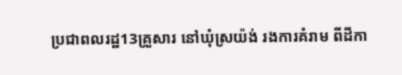ប្រជាពលរដ្ឋ13គ្រួសារ នៅឃុំស្រយ៉ង់ រងការគំរាម ពីដីកា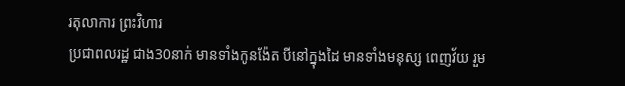រតុលាការ ព្រះវិហារ
ប្រជាពលរដ្ឋ ជាង30នាក់ មានទាំងកូនង៉ែត បីនៅក្នុងដៃ មានទាំងមនុស្ស ពេញវ័យ រួម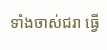ទាំងចាស់ជរា ធ្វើ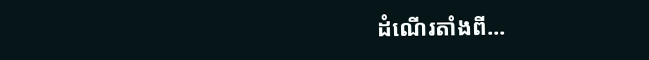ដំណើរតាំងពី...